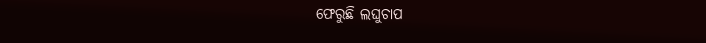ଫେରୁଛି ଲଘୁଚାପ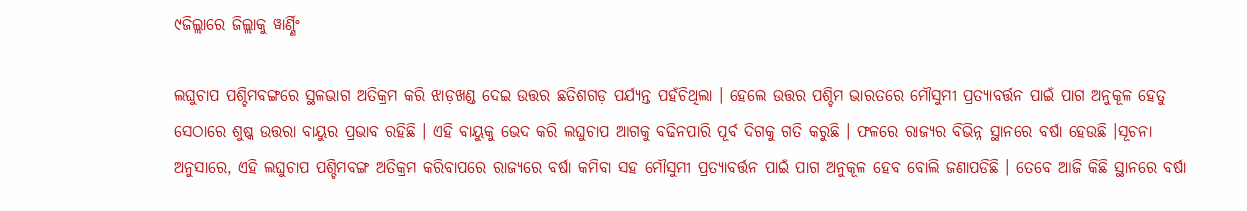୯ଜିଲ୍ଲାରେ ଜିଲ୍ଲାକୁ ୱାର୍ଣ୍ଣିଂ

ଲଘୁଚାପ ପଶ୍ଚିମବଙ୍ଗରେ ସ୍ଥଳଭାଗ ଅତିକ୍ରମ କରି ଝାଡ଼ଖଣ୍ଡ ଦେଇ ଉତ୍ତର ଛତିଶଗଡ଼ ପର୍ଯ୍ୟନ୍ତ ପହଁଚିଥିଲା । ହେଲେ ଉତ୍ତର ପଶ୍ଚିମ ଭାରତରେ ମୌସୁମୀ ପ୍ରତ୍ୟାବର୍ତ୍ତନ ପାଇଁ ପାଗ ଅନୁକୂଳ ହେତୁ ସେଠାରେ ଶୁଷ୍କ ଉତ୍ତରା ବାୟୁର ପ୍ରଭାବ ରହିଛି । ଏହି ବାୟୁକୁ ଭେଦ କରି ଲଘୁଚାପ ଆଗକୁ ବଢିନପାରି ପୂର୍ବ ଦିଗକୁ ଗତି କରୁଛି । ଫଳରେ ରାଜ୍ୟର ବିଭିନ୍ନ ସ୍ଥାନରେ ବର୍ଷା ହେଉଛି ।ସୂଚନା ଅନୁସାରେ, ଏହି ଲଘୁଚାପ ପଶ୍ଚିମବଙ୍ଗ ଅତିକ୍ରମ କରିବାପରେ ରାଜ୍ୟରେ ବର୍ଷା କମିବା ସହ ମୌସୁମୀ ପ୍ରତ୍ୟାବର୍ତ୍ତନ ପାଇଁ ପାଗ ଅନୁକୂଳ ହେବ ବୋଲି ଜଣାପଡିଛି । ତେବେ ଆଜି କିଛି ସ୍ଥାନରେ ବର୍ଷା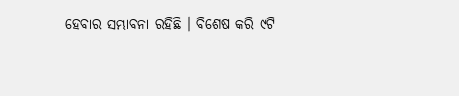ହେବାର ସମ୍ଭାବନା ରହିଛି । ବିଶେଷ କରି ୯ଟି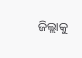ଜିଲ୍ଲାକୁ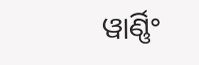ୱାର୍ଣ୍ଣିଂ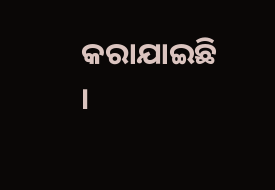କରାଯାଇଛି ।